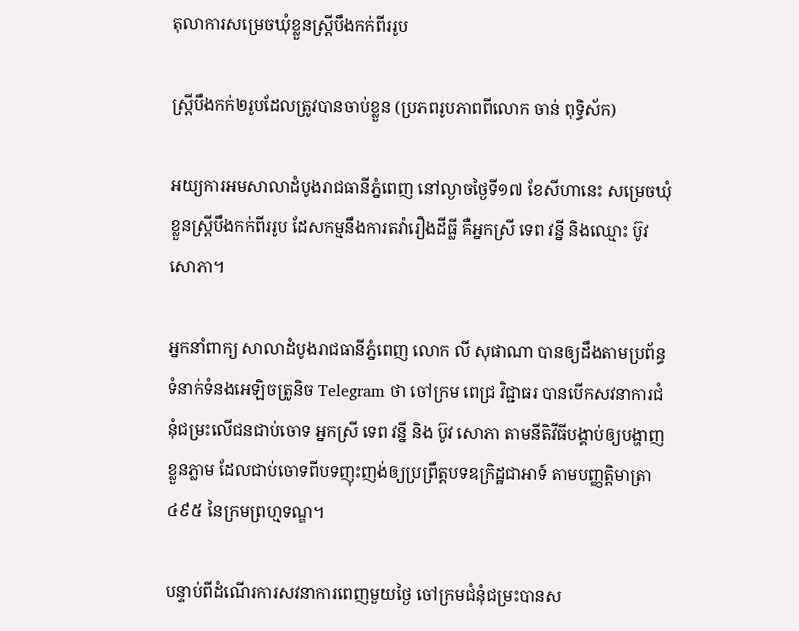តុលាការសម្រេចឃុំខ្លួនស្ត្រីបឹងកក់ពីររូប

ស្រ្តីបឹងកក់២រូបដែលត្រូវបានចាប់ខ្លួន (ប្រភពរូបភាពពីលោក ចាន់ ពុទ្ធិស័ក)

អយ្យការអមសាលាដំបូងរាជធានីភ្នំពេញ នៅល្ងាចថ្ងៃទី១៧ ខែសីហានេះ សម្រេចឃុំខ្លួនស្រ្តីបឹងកក់ពីររូប ដែសកម្មនឹងការតវ៉ារឿងដីធ្លី គឺអ្នកស្រី ទេព វន្នី និងឈ្មោះ ប៊ូវ សោភា។

អ្នកនាំពាក្យ សាលាដំបូងរាជធានីភ្នំពេញ លោក លី សុផាណា បានឲ្យដឹងតាមប្រព័ន្ធទំនាក់ទំនងអេឡិចត្រូនិច Telegram ថា ចៅក្រម ពេជ្រ វិជ្ជាធរ បានបើកសវនាការជំនុំជម្រះលើជនជាប់ចោទ អ្នកស្រី ទេព វន្នី និង ប៊ូវ សោភា តាមនីតិវីធីបង្គាប់ឲ្យបង្ហាញខ្លួនភ្លាម ដែលជាប់ចោទពីបទញុះញង់ឲ្យប្រព្រឹត្តបទឧក្រិដ្ឋជាអាទ៍ តាមបញ្ញត្តិមាត្រា ៤៩៥ នៃក្រមព្រហ្មទណ្ឌ។

បន្ទាប់ពីដំណើរការសវនាការពេញមួយថ្ងៃ ចៅក្រមជំនុំជម្រះបានស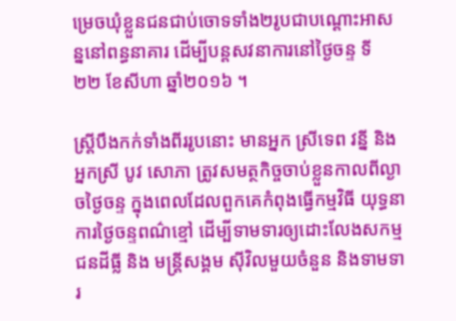ម្រេចឃុំខ្លួនជនជាប់ចោទទាំង២រូបជាបណ្តោះអាសន្ននៅពន្ធនាគារ ដើម្បីបន្តសវនាការនៅថ្ងៃចន្ទ ទី ២២ ខែសីហា ឆ្នាំ២០១៦ ។

ស្រ្តីបឹងកក់ទាំងពីររូបនោះ មានអ្នក ស្រីទេព វន្នី និង អ្នកស្រី បូវ សោភា ត្រូវសមត្ថកិច្ចចាប់ខ្លួនកាលពីល្ងាចថ្ងៃចន្ទ ក្នុងពេលដែលពួកគេកំពុងធ្វើកម្មវិធី យុទ្ធនាការថ្ងៃចន្ទពណ៌ខ្មៅ ដើម្បីទាមទារឲ្យដោះលែងសកម្មជនដីធ្លី និង មន្ត្រីសង្គម ស៊ីវិលមួយចំនួន និងទាមទារ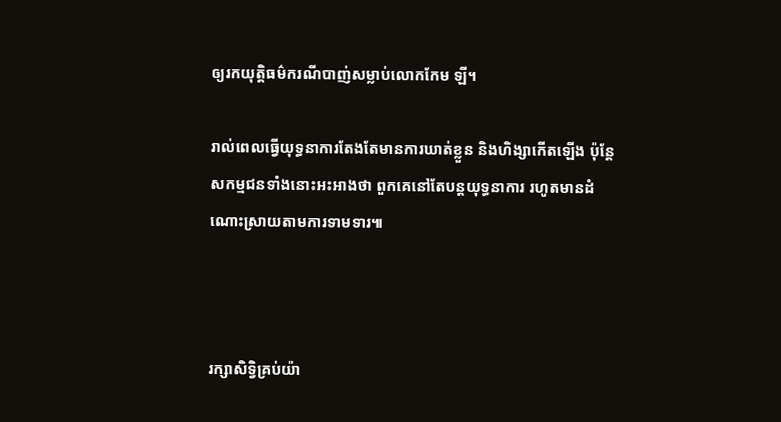ឲ្យរកយុត្តិធម៌ករណីបាញ់សម្លាប់លោកកែម ឡី។

រាល់ពេលធ្វើយុទ្ធនាការតែងតែមានការឃាត់ខ្លួន និងហិង្សាកើតឡើង ប៉ុន្តែសកម្មជនទាំងនោះអះអាងថា ពួកគេនៅតែបន្តយុទ្ធនាការ រហូតមានដំណោះស្រាយតាមការទាមទារ៕



រក្សាសិទ្វិគ្រប់យ៉ា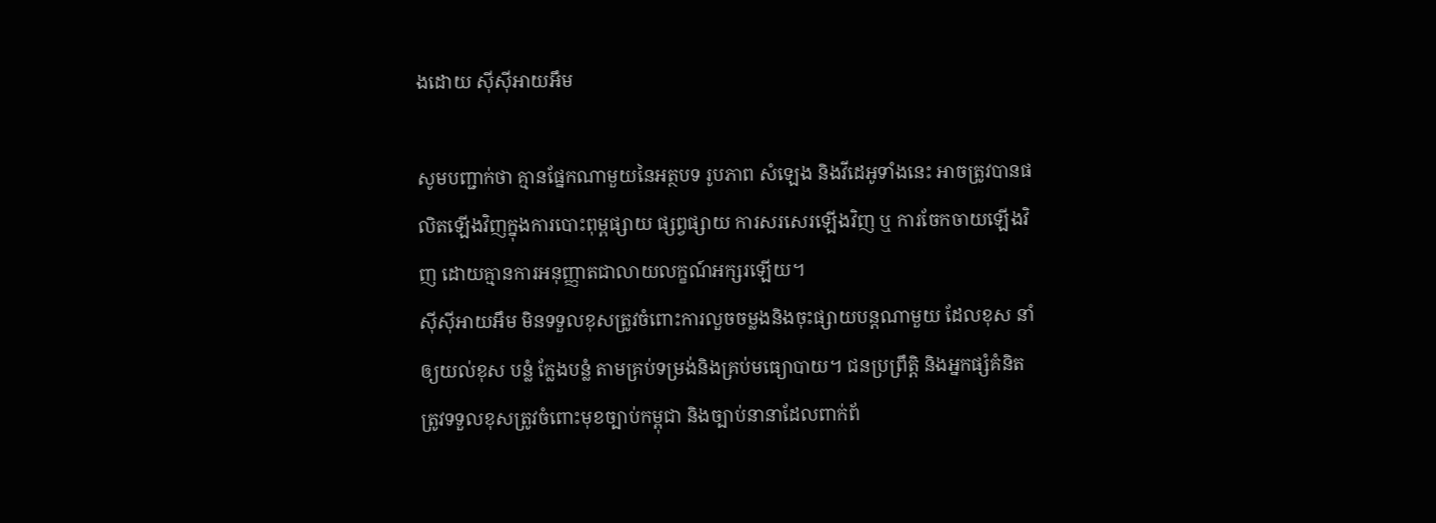ងដោយ ស៊ីស៊ីអាយអឹម

សូមបញ្ជាក់ថា គ្មានផ្នែកណាមួយនៃអត្ថបទ រូបភាព សំឡេង និងវីដេអូទាំងនេះ អាចត្រូវបានផលិតឡើងវិញក្នុងការបោះពុម្ពផ្សាយ ផ្សព្វផ្សាយ ការសរសេរឡើងវិញ ឬ ការចែកចាយឡើងវិញ ដោយគ្មានការអនុញ្ញាតជាលាយលក្ខណ៍អក្សរឡើយ។
ស៊ីស៊ីអាយអឹម មិនទទួលខុសត្រូវចំពោះការលួចចម្លងនិងចុះផ្សាយបន្តណាមួយ ដែលខុស នាំឲ្យយល់ខុស បន្លំ ក្លែងបន្លំ តាមគ្រប់ទម្រង់និងគ្រប់មធ្យោបាយ។ ជនប្រព្រឹត្តិ និងអ្នកផ្សំគំនិត ត្រូវទទួលខុសត្រូវចំពោះមុខច្បាប់កម្ពុជា និងច្បាប់នានាដែលពាក់ព័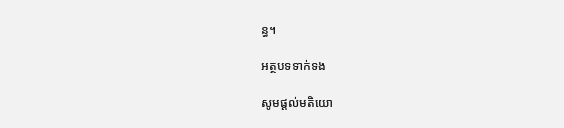ន្ធ។

អត្ថបទទាក់ទង

សូមផ្ដល់មតិយោ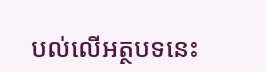បល់លើអត្ថបទនេះ